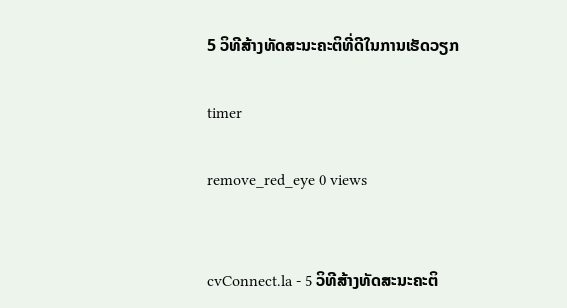5 ວິທີສ້າງທັດສະນະຄະຕິທີ່ດີໃນການເຮັດວຽກ

timer

remove_red_eye 0 views


cvConnect.la - 5 ວິທີສ້າງທັດສະນະຄະຕິ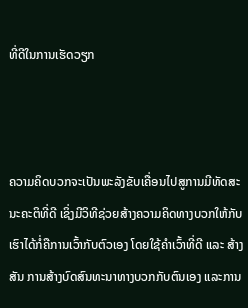ທີ່ດີໃນການເຮັດວຽກ



ຄວາມຄິດບວກຈະເປັນພະລັງຂັບເຄື່ອນໄປສູການມີທັດສະນະຄະຕິທີ່ດີ ເຊິ່ງມີວິທີຊ່ວຍສ້າງຄວາມຄິດທາງບວກໃຫ້ກັບເຮົາໄດ້ກໍ່ຄືການເວົ້າກັບຕົວເອງ ໂດຍໃຊ້ຄຳເວົ້າທີ່ດີ ແລະ ສ້າງສັນ ການສ້າງບົດສົນທະນາທາງບວກກັບຕົນເອງ ແລະການ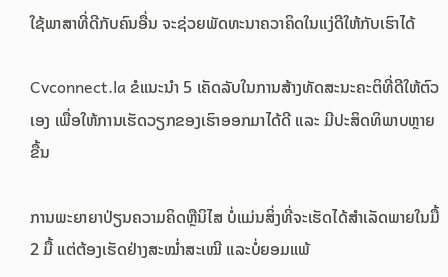ໃຊ້ພາສາທີ່ດີກັບຄົນອື່ນ ຈະຊ່ວຍພັດທະນາຄວາຄິດໃນແງ່ດີໃຫ້ກັບເຮົາໄດ້

Cvconnect.la ຂໍແນະນຳ 5 ເຄັດລັບໃນການສ້າງທັດສະນະຄະຕິທີ່ດີໃຫ້ຕົວເອງ ເພື່ອໃຫ້ການເຮັດວຽກຂອງເຮົາອອກມາໄດ້ດີ ແລະ ມີປະສິດທິພາບຫຼາຍຂື້ນ

ການພະຍາຍາປ່ຽນຄວາມຄິດຫຼືນິໄສ ບໍ່ແມ່ນສິ່ງທີ່ຈະເຮັດໄດ້ສຳເລັດພາຍໃນມື້ 2 ມື້ ແຕ່ຕ້ອງເຮັດຢ່າງສະໝ່ຳສະເໝີ ແລະບໍ່ຍອມແພ້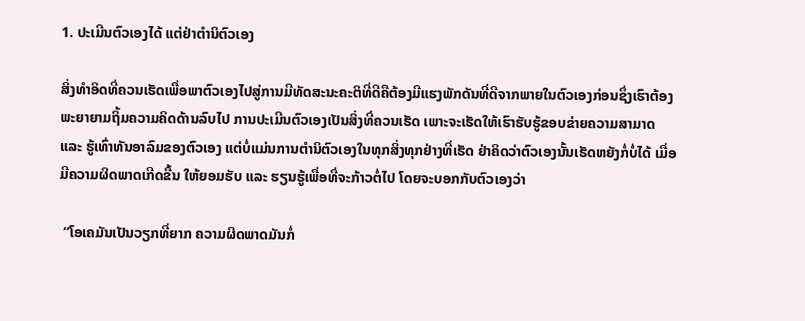1. ປະເມີນຕົວເອງໄດ້ ແຕ່ຢ່າຕຳນິຕົວເອງ

ສິ່ງທຳອິດທີ່ຄວນເຮັດເພື່ອພາຕົວເອງໄປສູ່ການມີທັດສະນະຄະຕິທີ່ດີຄືຕ້ອງມີແຮງພັກດັນທີ່ດີຈາກພາຍໃນຕົວເອງກ່ອນຊຶ່ງເຮົາຕ້ອງພະຍາຍາມຖິ້ມຄວາມຄິດດ້ານລົບໄປ ການປະເມີນຕົວເອງເປັນສິ່ງທີ່ຄວນເຮັດ ເພາະຈະເຮັດໃຫ້ເຮົາຮັບຮູ້ຂອບຂ່າຍຄວາມສາມາດ ແລະ ຮູ້ເທົ່າທັນອາລົມຂອງຕົວເອງ ແຕ່ບໍ່ແມ່ນການຕຳນິຕົວເອງໃນທຸກສິ່ງທຸກຢ່າງທີ່ເຮັດ ຢ່າຄິດວ່າຕົວເອງນັ້ນເຮັດຫຍັງກໍ່ບໍ່ໄດ້ ເມື່ອມີຄວາມຜິດພາດເກີດຂື້ນ ໃຫ້ຍອມຮັບ ແລະ ຮຽນຮູ້ເພື່ອທີ່ຈະກ້າວຕໍ່ໄປ ໂດຍຈະບອກກັບຕົວເອງວ່າ

 “ໂອເຄມັນເປັນວຽກທີ່ຍາກ ຄວາມຜິດພາດມັນກໍ່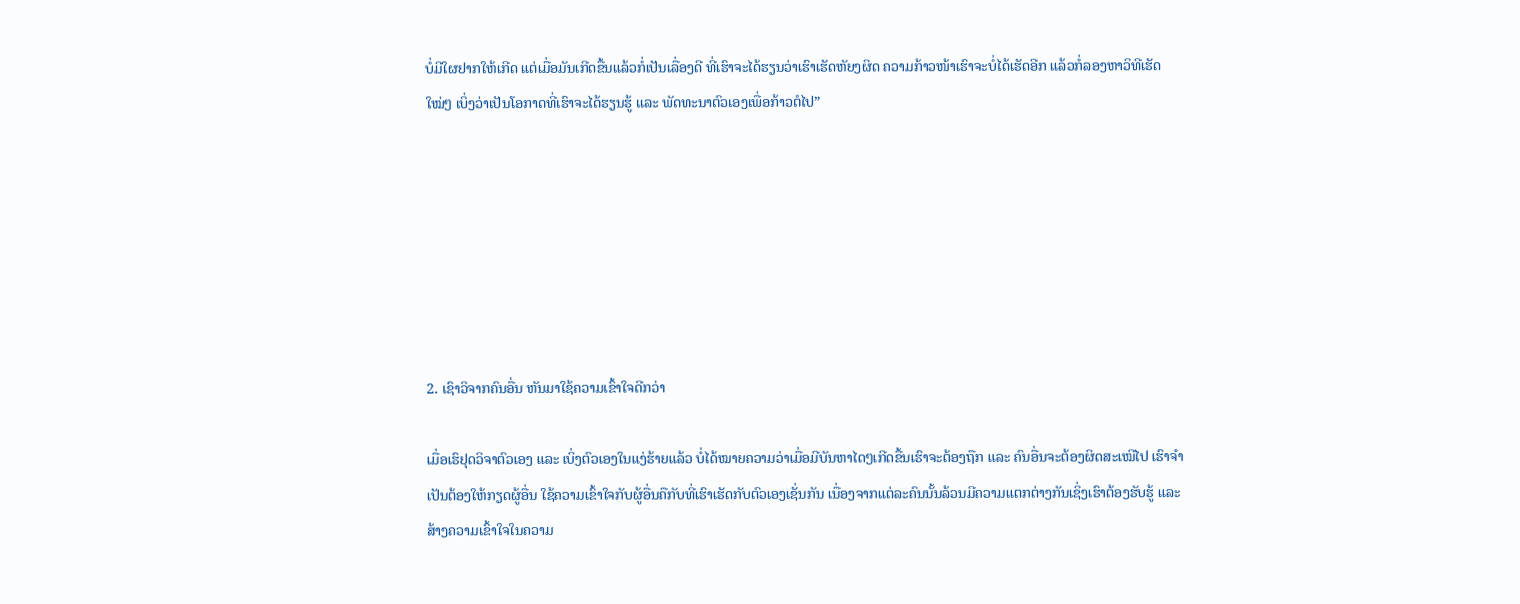ບໍ່ມີໃຜຢາກໃຫ້ເກີດ ແຕ່ເມື່ອມັນເກີດຂື້ນແລ້ວກໍ່ເປັນເລື່ອງດີ ທີ່ເຮົາຈະໄດ້ຮຽນວ່າເຮົາເຮັດຫັຍງຜິດ ຄວາມກ້າວໜ້າເຮົາຈະບໍ່ໄດ້ເຮັດອີກ ແລ້ວກໍ່ລອງຫາວິທີເຮັດໃໝ່ໆ ເບິ່ງວ່າເປັນໂອກາດທີ່ເຮົາຈະໄດ້ຮຽນຮູ້ ແລະ ພັດທະນາຕົວເອງເພື່ອກ້າວຕໍໄປ”







2. ເຊົາວິຈາກຄົນອື່ນ ຫັນມາໃຊ້ຄວາມເຂົ້າໃຈດີກວ່າ

ເມື່ອເຮົຢຸດວິຈາຕົວເອງ ແລະ ເບິ່ງຕົວເອງໃນແງ່ຮ້າຍແລ້ວ ບໍ່ໄດ້ໝາຍຄວາມວ່າເມື່ອມີບັນຫາໄດໆເກີດຂື້ນເຮົາຈະຕ້ອງຖືກ ແລະ ຄົນອື່ນຈະຕ້ອງຜິດສະເໝີໄປ ເຮົາຈຳເປັນຕ້ອງໃຫ້ກຽດຜູ້ອື່ນ ໃຊ້ຄວາມເຂົ້າໃຈກັບຜູ້ອື່ນຄືກັບທີ່ເຮົາເຮັດກັບຕົວເອງເຊັ່ນກັນ ເນື່ອງຈາກແຕ່ລະຄົນນັ້ນລ້ວນມີຄວາມແຕກຕ່າງກັນເຊິ່ງເຮົາຕ້ອງຮັບຮູ້ ແລະ ສ້າງຄວາມເຂົ້າໃຈໃນຄວາມ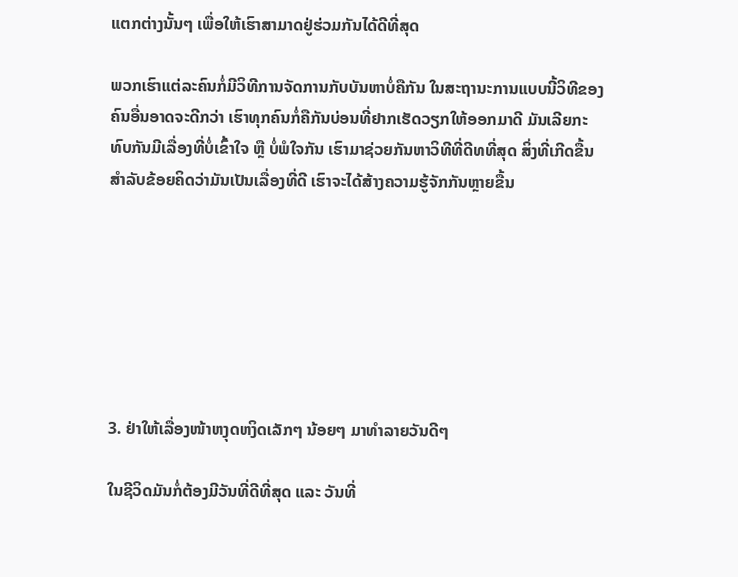ແຕກຕ່າງນັ້ນໆ ເພື່ອໃຫ້ເຮົາສາມາດຢູ່ຮ່ວມກັນໄດ້ດີທີ່ສຸດ

ພວກເຮົາແຕ່ລະຄົນກໍ່ມີວິທີການຈັດການກັບບັນຫາບໍ່ຄືກັນ ໃນສະຖານະການແບບນີ້ວິທີຂອງຄົນອື່ນອາດຈະດີກວ່າ ເຮົາທຸກຄົນກໍ່ຄືກັນບ່ອນທີ່ຢາກເຮັດວຽກໃຫ້ອອກມາດີ ມັນເລີຍກະທົບກັນມີເລື່ອງທີ່ບໍ່ເຂົ້າໃຈ ຫຼື ບໍ່ພໍໃຈກັນ ເຮົາມາຊ່ວຍກັນຫາວິທີທີ່ດີທທີ່ສຸດ ສິ່ງທີ່ເກີດຂື້ນສຳລັບຂ້ອຍຄິດວ່າມັນເປັນເລື່ອງທີ່ດີ ເຮົາຈະໄດ້ສ້າງຄວາມຮູ້ຈັກກັນຫຼາຍຂື້ນ







3. ຢ່າໃຫ້ເລື່ອງໜ້າຫງຸດຫງິດເລັກໆ ນ້ອຍໆ ມາທຳລາຍວັນດີໆ

ໃນຊີວິດມັນກໍ່ຕ້ອງມີວັນທີ່ດີທີ່ສຸດ ແລະ ວັນທີ່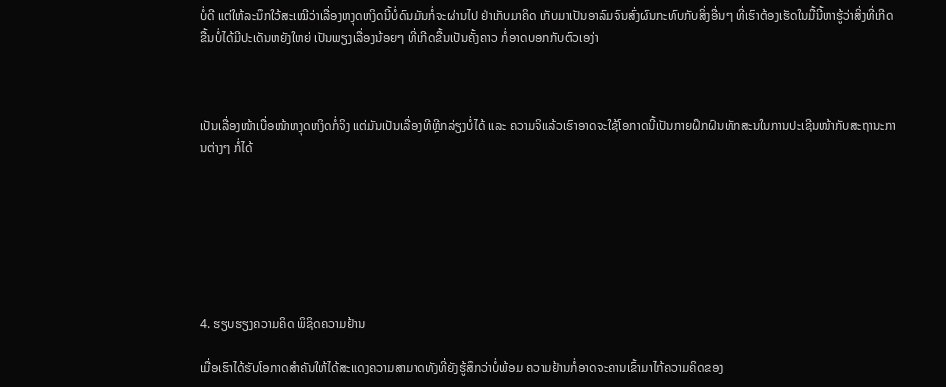ບໍ່ດີ ແຕ່ໃຫ້ລະນຶກໃວ້ສະເໝີວ່າເລື່ອງຫງຸດຫງິດນີ້ບໍ່ດົນມັນກໍ່ຈະຜ່ານໄປ ຢ່າເກັບມາຄິດ ເກັບມາເປັນອາລົມຈົນສົ່ງຜົນກະທົບກັບສິ່ງອື່ນໆ ທີ່ເຮົາຕ້ອງເຮັດໃນມື້ນີ້ຫາຮູ້ວ່າສິ່ງທີ່ເກີດຂື້ນບໍ່ໄດ້ມີປະເດັນຫຍັງໃຫຍ່ ເປັນພຽງເລື່ອງນ້ອຍໆ ທີ່ເກີດຂື້ນເປັນຄັ້ງຄາວ ກໍ່ອາດບອກກັບຕົວເອງ່າ



ເປັນເລື່ອງໜ້າເບື່ອໜ້າຫງຸດຫງິດກໍ່ຈິງ ແຕ່ມັນເປັນເລື່ອງທີຫຼີກລ່ຽງບໍ່ໄດ້ ແລະ ຄວາມຈິແລ້ວເຮົາອາດຈະໃຊ້ໂອກາດນີ້ເປັນກາຍຝຶກຝົນທັກສະນໃນການປະເຊີນໜ້າກັບສະຖານະການຕ່າງໆ ກໍ່ໄດ້







4. ຮຽບຮຽງຄວາມຄິດ ພິຊິດຄວາມຢ້ານ

ເມື່ອເຮົາໄດ້ຮັບໂອກາດສຳຄັນໃຫ້ໄດ້ສະແດງຄວາມສາມາດທັງທີ່ຍັງຮູ້ສຶກວ່າບໍ່ພ້ອມ ຄວາມຢ້ານກໍ່ອາດຈະຄານເຂົ້າມາໄກ້ຄວາມຄິດຂອງ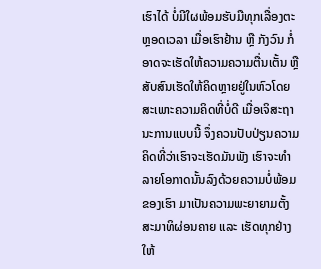ເຮົາໄດ້ ບໍ່ມີໃຜພ້ອມຮັບມືທຸກເລື່ອງຕະຫຼອດເວລາ ເມື່ອເຮົາຢ້ານ ຫຼື ກັງວົນ ກໍ່ອາດຈະເຮັດໃຫ້ຄວາມຄວາມຕື່ນເຕັ້ນ ຫຼື ສັບສົນເຮັດໃຫ້ຄິດຫຼາຍຢູ່ໃນຫົວໂດຍສະເພາະຄວາມຄິດທີ່ບໍ່ດີ ເມື່ອເຈິສະຖານະການແບບນີ້ ຈຶ່ງຄວນປັບປ່ຽນຄວາມຄິດທີ່ວ່າເຮົາຈະເຮັດມັນພັງ ເຮົາຈະທຳລາຍໂອກາດນັ້ນລົງດ້ວຍຄວາມບໍ່ພ້ອມຂອງເຮົາ ມາເປັນຄວາມພະຍາຍາມຕັ້ງສະມາທິຜ່ອນຄາຍ ແລະ ເຮັດທຸກຢ່າງໃຫ້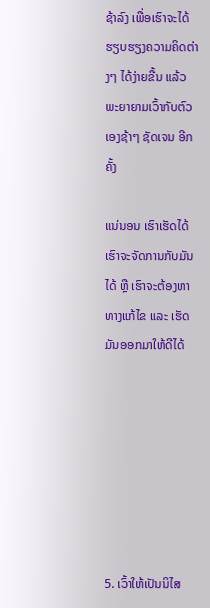ຊ້າລົງ ເພື່ອເຮົາຈະໄດ້ຮຽບຮຽງຄວາມຄິດຕ່າງໆ ໄດ້ງ່າຍຂື້ນ ແລ້ວພະຍາຍາມເວົ້າກັບຕົວເອງຊ້າໆ ຊັດເຈນ ອີກຄັ້ງ

ແນ່ນອນ ເຮົາເຮັດໄດ້ ເຮົາຈະຈັດການກັບມັນໄດ້ ຫຼື ເຮົາຈະຕ້ອງຫາທາງແກ້ໄຂ ແລະ ເຮັດມັນອອກມາໃຫ້ດີໄດ້







5. ເວົ້າໃຫ້ເປັນນິໄສ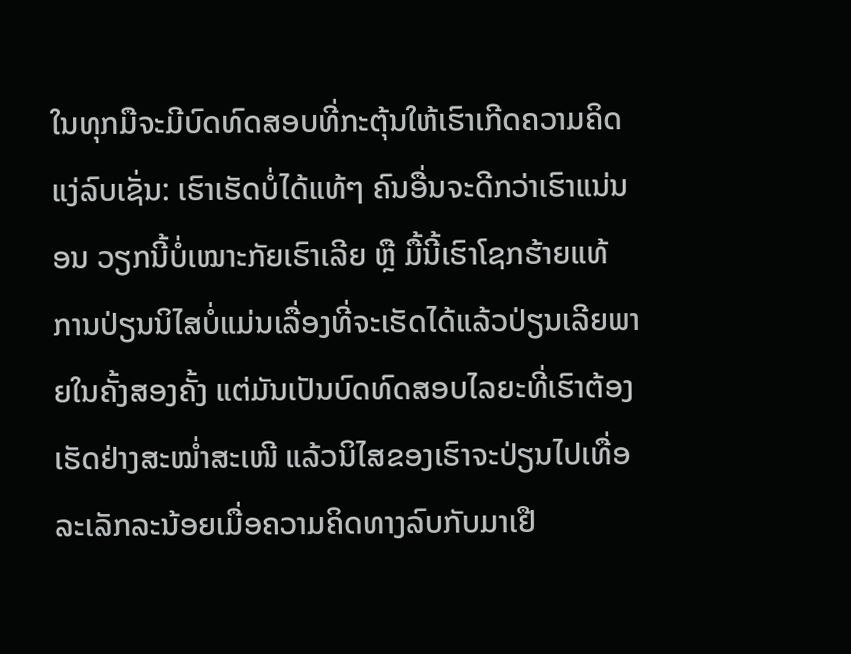ໃນທຸກມືຈະມີບົດທົດສອບທີ່ກະຕຸ້ນໃຫ້ເຮົາເກີດຄວາມຄິດແງ່ລົບເຊັ່ນ: ເຮົາເຮັດບໍ່ໄດ້ແທ້ໆ ຄົນອື່ນຈະດີກວ່າເຮົາແນ່ນອນ ວຽກນີ້ບໍ່ເໝາະກັຍເຮົາເລີຍ ຫຼື ມື້ນີ້ເຮົາໂຊກຮ້າຍແທ້ ການປ່ຽນນິໄສບໍ່ແມ່ນເລື່ອງທີ່ຈະເຮັດໄດ້ແລ້ວປ່ຽນເລີຍພາຍໃນຄັ້ງສອງຄັ້ງ ແຕ່ມັນເປັນບົດທົດສອບໄລຍະທີ່ເຮົາຕ້ອງເຮັດຢ່າງສະໝ່ຳສະເໜີ ແລ້ວນິໄສຂອງເຮົາຈະປ່ຽນໄປເທື່ອລະເລັກລະນ້ອຍເມື່ອຄວາມຄິດທາງລົບກັບມາເຢື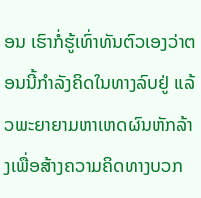ອນ ເຮົາກໍ່ຮູ້ເທົ່າທັນຕົວເອງວ່າຕອນນີ້ກຳລັງຄິດໃນທາງລົບຢູ່ ແລ້ວພະຍາຍາມຫາເຫດຜົນຫັກລ້າງເພື່ອສ້າງຄວາມຄິດທາງບວກ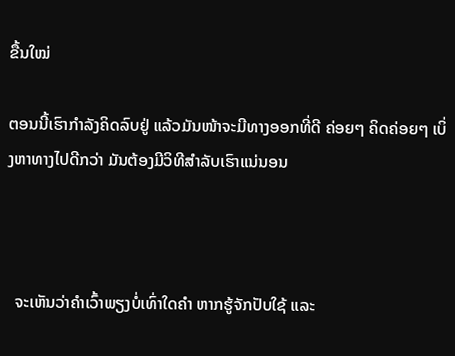ຂື້ນໃໝ່

ຕອນນີ້ເຮົາກຳລັງຄິດລົບຢູ່ ແລ້ວມັນໜ້າຈະມີທາງອອກທີ່ດີ ຄ່ອຍໆ ຄິດຄ່ອຍໆ ເບິ່ງຫາທາງໄປດີກວ່າ ມັນຕ້ອງມີວິທີສຳລັບເຮົາແນ່ນອນ



  ຈະເຫັນວ່າຄຳເວົ້າພຽງບໍ່ເທົ່າໃດຄຳ ຫາກຮູ້ຈັກປັບໃຊ້ ແລະ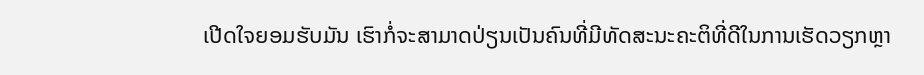ເປີດໃຈຍອມຮັບມັນ ເຮົາກໍ່ຈະສາມາດປ່ຽນເປັນຄົນທີ່ມີທັດສະນະຄະຕິທີ່ດີໃນການເຮັດວຽກຫຼາ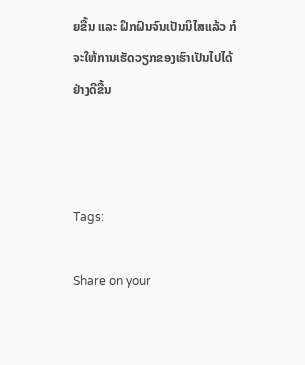ຍຂື້ນ ແລະ ຝຶກຝົນຈົນເປັນນິໄສແລ້ວ ກໍຈະໃຫ້ການເຮັດວຽກຂອງເຮົາເປັນໄປໄດ້ຢ່າງດີຂື້ນ



Tags:

Share on your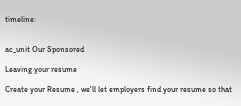timeline:


ac_unit Our Sponsored

Leaving your resume

Create your Resume , we'll let employers find your resume so that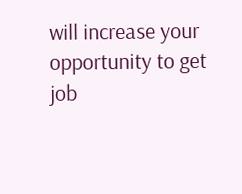will increase your opportunity to get job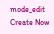mode_edit Create Now